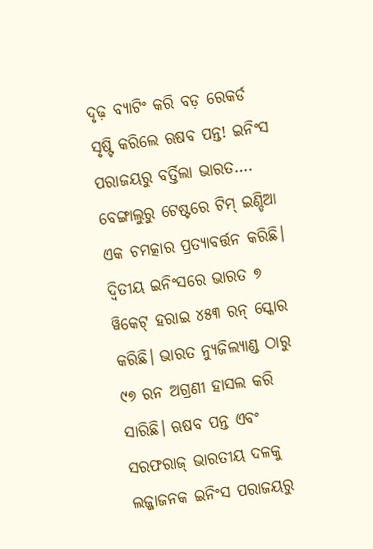ଦୃଢ଼ ବ୍ୟାଟିଂ କରି ବଡ଼ ରେକର୍ଡ ସୃଷ୍ଟି କରିଲେ ଋଷବ ପନ୍ତ! ଇନିଂସ ପରାଜୟରୁ ବର୍ତ୍ତିଲା ଭାରତ….
ବେଙ୍ଗାଲୁରୁ ଟେଷ୍ଟରେ ଟିମ୍ ଇଣ୍ଡିଆ ଏକ ଚମତ୍କାର ପ୍ରତ୍ୟାବର୍ତ୍ତନ କରିଛି। ଦ୍ୱିତୀୟ ଇନିଂସରେ ଭାରତ ୭ ୱିକେଟ୍ ହରାଇ ୪୫୩ ରନ୍ ସ୍କୋର କରିଛି। ଭାରତ ନ୍ୟୁଜିଲ୍ୟାଣ୍ଡ ଠାରୁ ୯୭ ରନ ଅଗ୍ରଣୀ ହାସଲ କରି ସାରିଛି। ଋଷବ ପନ୍ତ ଏବଂ ସରଫରାଜ୍ ଭାରତୀୟ ଦଳକୁ ଲଜ୍ଜାଜନକ ଇନିଂସ ପରାଜୟରୁ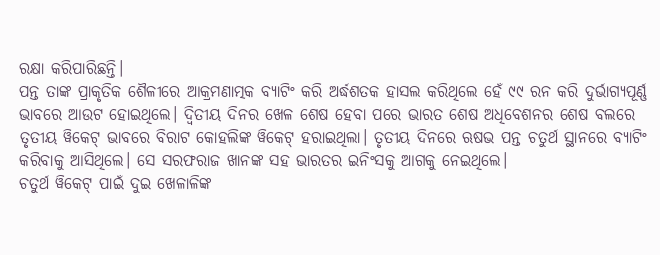ରକ୍ଷା କରିପାରିଛନ୍ତି।
ପନ୍ତ ତାଙ୍କ ପ୍ରାକୃତିକ ଶୈଳୀରେ ଆକ୍ରମଣାତ୍ମକ ବ୍ୟାଟିଂ କରି ଅର୍ଦ୍ଧଶତକ ହାସଲ କରିଥିଲେ ହେଁ ୯୯ ରନ କରି ଦୁର୍ଭାଗ୍ୟପୂର୍ଣ୍ଣ ଭାବରେ ଆଉଟ ହୋଇଥିଲେ। ଦ୍ୱିତୀୟ ଦିନର ଖେଳ ଶେଷ ହେବା ପରେ ଭାରତ ଶେଷ ଅଧିବେଶନର ଶେଷ ବଲରେ ତୃତୀୟ ୱିକେଟ୍ ଭାବରେ ବିରାଟ କୋହଲିଙ୍କ ୱିକେଟ୍ ହରାଇଥିଲା। ତୃତୀୟ ଦିନରେ ଋଷଭ ପନ୍ତ ଚତୁର୍ଥ ସ୍ଥାନରେ ବ୍ୟାଟିଂ କରିବାକୁ ଆସିଥିଲେ। ସେ ସରଫରାଜ ଖାନଙ୍କ ସହ ଭାରତର ଇନିଂସକୁ ଆଗକୁ ନେଇଥିଲେ।
ଚତୁର୍ଥ ୱିକେଟ୍ ପାଇଁ ଦୁଇ ଖେଳାଳିଙ୍କ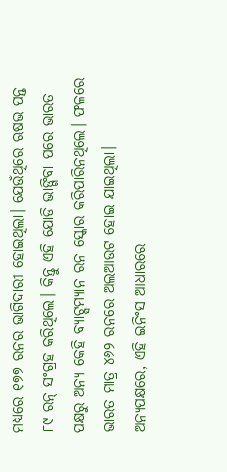ମଧ୍ୟରେ ୧୭୭ ରନର ଭାଗିଦାରୀ ହୋଇଥିଲା। ଯେଉଁଥିରେ ଋଷଭ ପନ୍ତ ୮୯ ରନ୍ ସଂଗ୍ରହ କରିଥିଲେ। କିନ୍ତୁ ଏହି ଯୋଡି ଭାଙ୍ଗିବା ପରେ ଭାରତ ପକ୍ଷରୁ ଅନ୍ୟ କେହି ବ୍ୟାଟ୍ସମ୍ୟାନ ରନ ସ୍କୋର କରିପାରିନଥିଲେ। ଫଳରେ ଭାରତ ମାତ୍ର ୪୬୨ ରନରେ ଅଲଆଉଟ ହୋଇ ଯାଇଥିଲା।
ଅନ୍ୟପକ୍ଷରେ, ଏହି ଇନିଂସ ଆଧାରରେ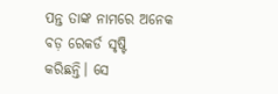ପନ୍ତ ତାଙ୍କ ନାମରେ ଅନେକ ବଡ଼ ରେକର୍ଡ ସୃଷ୍ଟି କରିଛନ୍ତି। ସେ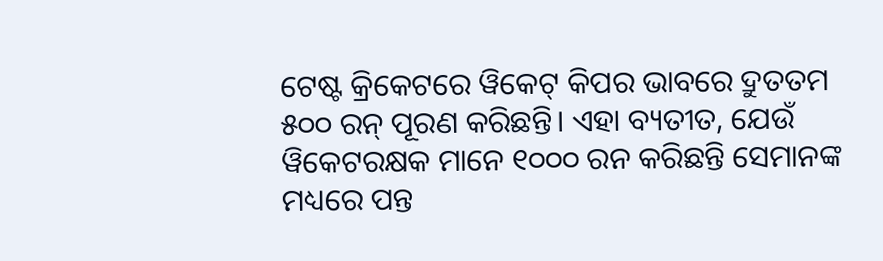ଟେଷ୍ଟ କ୍ରିକେଟରେ ୱିକେଟ୍ କିପର ଭାବରେ ଦ୍ରୁତତମ ୫୦୦ ରନ୍ ପୂରଣ କରିଛନ୍ତି। ଏହା ବ୍ୟତୀତ, ଯେଉଁ ୱିକେଟରକ୍ଷକ ମାନେ ୧୦୦୦ ରନ କରିଛନ୍ତି ସେମାନଙ୍କ ମଧ୍ୟରେ ପନ୍ତ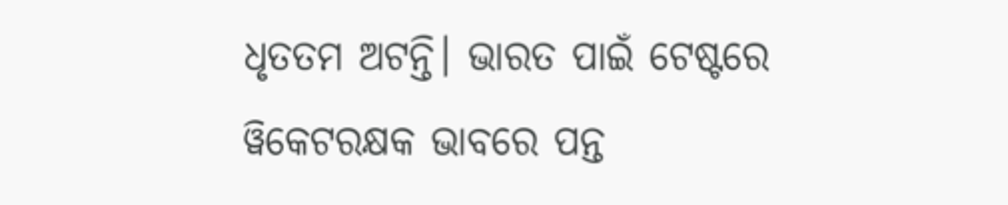ଧୃତତମ ଅଟନ୍ତି। ଭାରତ ପାଇଁ ଟେଷ୍ଟରେ ୱିକେଟରକ୍ଷକ ଭାବରେ ପନ୍ତ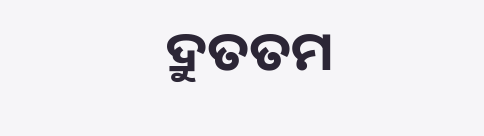ଦ୍ରୁତତମ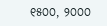୧୫୦୦, ୨୦୦୦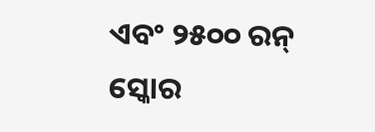ଏବଂ ୨୫୦୦ ରନ୍ ସ୍କୋର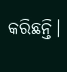କରିଛନ୍ତି।